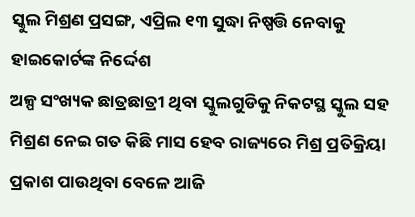ସ୍କୁଲ ମିଶ୍ରଣ ପ୍ରସଙ୍ଗ, ଏପ୍ରିଲ ୧୩ ସୁଦ୍ଧା ନିଷ୍ପତ୍ତି ନେବାକୁ ହାଇକୋର୍ଟଙ୍କ ନିର୍ଦ୍ଦେଶ
ଅଳ୍ପ ସଂଖ୍ୟକ ଛାତ୍ରଛାତ୍ରୀ ଥିବା ସ୍କୁଲଗୁଡିକୁ ନିକଟସ୍ଥ ସ୍କୁଲ ସହ ମିଶ୍ରଣ ନେଇ ଗତ କିଛି ମାସ ହେବ ରାଜ୍ୟରେ ମିଶ୍ର ପ୍ରତିକ୍ରିୟା ପ୍ରକାଶ ପାଉଥିବା ବେଳେ ଆଜି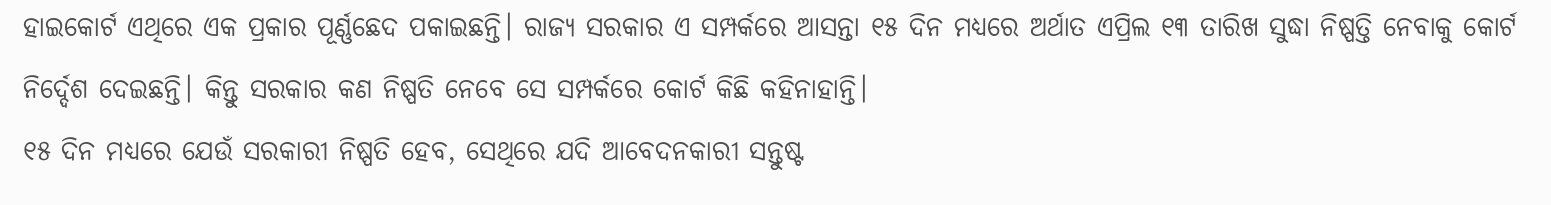ହାଇକୋର୍ଟ ଏଥିରେ ଏକ ପ୍ରକାର ପୂର୍ଣ୍ଣଛେଦ ପକାଇଛନ୍ତି। ରାଜ୍ୟ ସରକାର ଏ ସମ୍ପର୍କରେ ଆସନ୍ତା ୧୫ ଦିନ ମଧ୍ୟରେ ଅର୍ଥାତ ଏପ୍ରିଲ ୧୩ ତାରିଖ ସୁଦ୍ଧା ନିଷ୍ପତ୍ତି ନେବାକୁ କୋର୍ଟ ନିର୍ଦ୍ଦେଶ ଦେଇଛନ୍ତି। କିନ୍ତୁ ସରକାର କଣ ନିଷ୍ପତି ନେବେ ସେ ସମ୍ପର୍କରେ କୋର୍ଟ କିଛି କହିନାହାନ୍ତି।
୧୫ ଦିନ ମଧ୍ୟରେ ଯେଉଁ ସରକାରୀ ନିଷ୍ପତି ହେବ, ସେଥିରେ ଯଦି ଆବେଦନକାରୀ ସନ୍ତୁଷ୍ଟ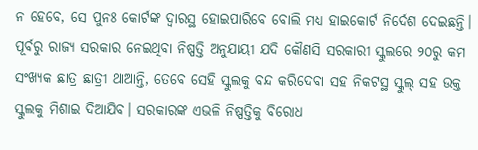ନ ହେବେ, ସେ ପୁନଃ କୋର୍ଟଙ୍କ ଦ୍ବାରସ୍ଥ ହୋଇପାରିବେ ବୋଲି ମଧ୍ୟ ହାଇକୋର୍ଟ ନିର୍ଦେଶ ଦେଇଛନ୍ତି। ପୂର୍ବରୁ ରାଜ୍ୟ ସରକାର ନେଇଥିବା ନିଷ୍ପତ୍ତି ଅନୁଯାୟୀ ଯଦି କୌଣସି ସରକାରୀ ସ୍କୁଲରେ ୨୦ରୁ କମ ସଂଖ୍ୟକ ଛାତ୍ର ଛାତ୍ରୀ ଥାଆନ୍ତି, ତେବେ ସେହି ସ୍କୁଲକୁ ବନ୍ଦ କରିଦେବା ସହ ନିକଟସ୍ଥ ସ୍କୁଲ୍ ସହ ଉକ୍ତ ସ୍କୁଲକୁ ମିଶାଇ ଦିଆଯିବ। ସରକାରଙ୍କ ଏଭଳି ନିଷ୍ପତ୍ତିକୁ ବିରୋଧ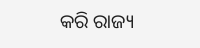କରି ରାଜ୍ୟ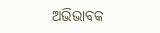ଅଭିଭାବକ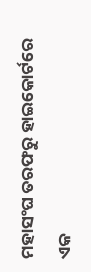ମହାସଂଘ ତରଫରୁ ହାଇକୋର୍ଟରେ ଏକ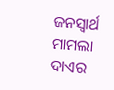ଜନସ୍ବାର୍ଥ ମାମଲା ଦାଏର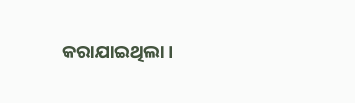କରାଯାଇଥିଲା।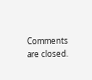Comments are closed.